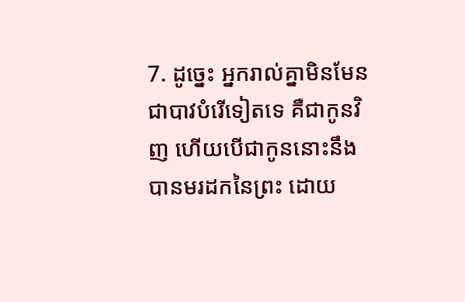7. ដូច្នេះ អ្នករាល់គ្នាមិនមែនជាបាវបំរើទៀតទេ គឺជាកូនវិញ ហើយបើជាកូននោះនឹងបានមរដកនៃព្រះ ដោយ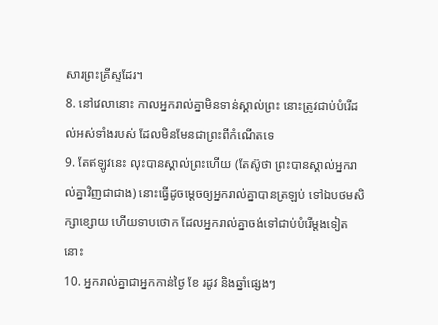សារព្រះគ្រីស្ទដែរ។
8. នៅវេលានោះ កាលអ្នករាល់គ្នាមិនទាន់ស្គាល់ព្រះ នោះត្រូវជាប់បំរើដល់អស់ទាំងរបស់ ដែលមិនមែនជាព្រះពីកំណើតទេ
9. តែឥឡូវនេះ លុះបានស្គាល់ព្រះហើយ (តែស៊ូថា ព្រះបានស្គាល់អ្នករាល់គ្នាវិញជាជាង) នោះធ្វើដូចម្តេចឲ្យអ្នករាល់គ្នាបានត្រឡប់ ទៅឯបថមសិក្សាខ្សោយ ហើយទាបថោក ដែលអ្នករាល់គ្នាចង់ទៅជាប់បំរើម្តងទៀតនោះ
10. អ្នករាល់គ្នាជាអ្នកកាន់ថ្ងៃ ខែ រដូវ និងឆ្នាំផ្សេងៗ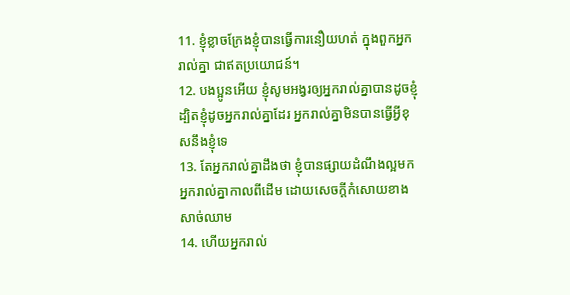11. ខ្ញុំខ្លាចក្រែងខ្ញុំបានធ្វើការនឿយហត់ ក្នុងពួកអ្នករាល់គ្នា ជាឥតប្រយោជន៍។
12. បងប្អូនអើយ ខ្ញុំសូមអង្វរឲ្យអ្នករាល់គ្នាបានដូចខ្ញុំ ដ្បិតខ្ញុំដូចអ្នករាល់គ្នាដែរ អ្នករាល់គ្នាមិនបានធ្វើអ្វីខុសនឹងខ្ញុំទេ
13. តែអ្នករាល់គ្នាដឹងថា ខ្ញុំបានផ្សាយដំណឹងល្អមកអ្នករាល់គ្នាកាលពីដើម ដោយសេចក្តីកំសោយខាងសាច់ឈាម
14. ហើយអ្នករាល់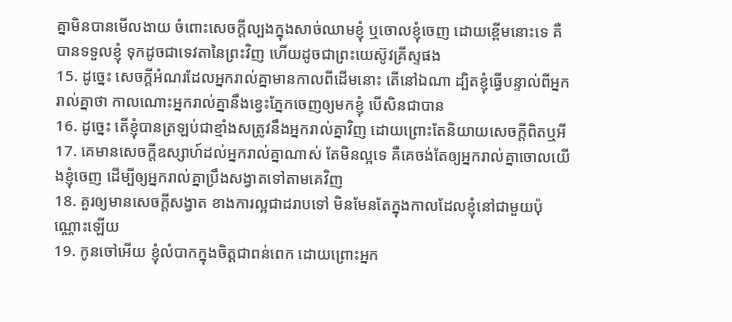គ្នាមិនបានមើលងាយ ចំពោះសេចក្តីល្បងក្នុងសាច់ឈាមខ្ញុំ ឬចោលខ្ញុំចេញ ដោយខ្ពើមនោះទេ គឺបានទទួលខ្ញុំ ទុកដូចជាទេវតានៃព្រះវិញ ហើយដូចជាព្រះយេស៊ូវគ្រីស្ទផង
15. ដូច្នេះ សេចក្តីអំណរដែលអ្នករាល់គ្នាមានកាលពីដើមនោះ តើនៅឯណា ដ្បិតខ្ញុំធ្វើបន្ទាល់ពីអ្នករាល់គ្នាថា កាលណោះអ្នករាល់គ្នានឹងខ្វេះភ្នែកចេញឲ្យមកខ្ញុំ បើសិនជាបាន
16. ដូច្នេះ តើខ្ញុំបានត្រឡប់ជាខ្មាំងសត្រូវនឹងអ្នករាល់គ្នាវិញ ដោយព្រោះតែនិយាយសេចក្តីពិតឬអី
17. គេមានសេចក្តីឧស្សាហ៍ដល់អ្នករាល់គ្នាណាស់ តែមិនល្អទេ គឺគេចង់តែឲ្យអ្នករាល់គ្នាចោលយើងខ្ញុំចេញ ដើម្បីឲ្យអ្នករាល់គ្នាប្រឹងសង្វាតទៅតាមគេវិញ
18. គួរឲ្យមានសេចក្តីសង្វាត ខាងការល្អជាដរាបទៅ មិនមែនតែក្នុងកាលដែលខ្ញុំនៅជាមួយប៉ុណ្ណោះឡើយ
19. កូនចៅអើយ ខ្ញុំលំបាកក្នុងចិត្តជាពន់ពេក ដោយព្រោះអ្នក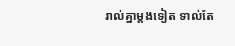រាល់គ្នាម្តងទៀត ទាល់តែ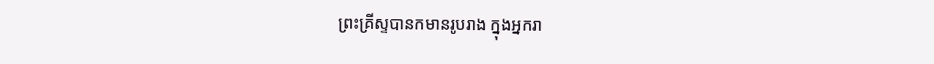ព្រះគ្រីស្ទបានកមានរូបរាង ក្នុងអ្នករា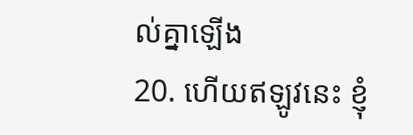ល់គ្នាឡើង
20. ហើយឥឡូវនេះ ខ្ញុំ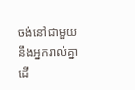ចង់នៅជាមួយនឹងអ្នករាល់គ្នា ដើ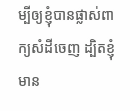ម្បីឲ្យខ្ញុំបានផ្លាស់ពាក្យសំដីចេញ ដ្បិតខ្ញុំមាន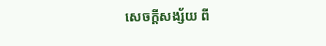សេចក្តីសង្ស័យ ពី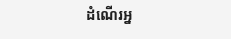ដំណើរអ្ន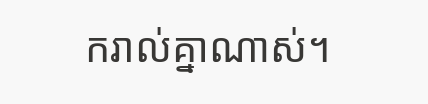ករាល់គ្នាណាស់។